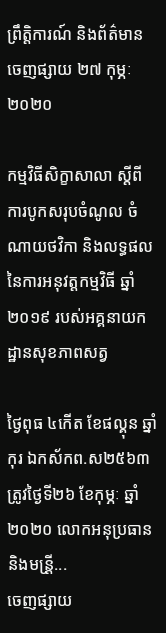ព្រឹត្តិការណ៍ និងព័ត៌មាន
ចេញផ្សាយ ២៧ កុម្ភៈ ២០២០

កម្មវិធីសិក្ខាសាលា ស្ដីពី ការបូកសរុបចំណូល ចំណាយថវិកា និងលទ្ធផលនៃការអនុវត្តកម្មវិធី ឆ្នាំ២០១៩ របស់អគ្គនាយកដ្ឋានសុខភាពសត្វ

ថ្ងៃពុធ ៤កើត ខែផល្គុន ឆ្នាំកុរ ឯកស័កព.ស២៥៦៣ ត្រូវថ្ងៃទី២៦ ខែកុម្ភៈ ឆ្នាំ២០២០ លោកអនុប្រធាន និងមន្រី្ត...
ចេញផ្សាយ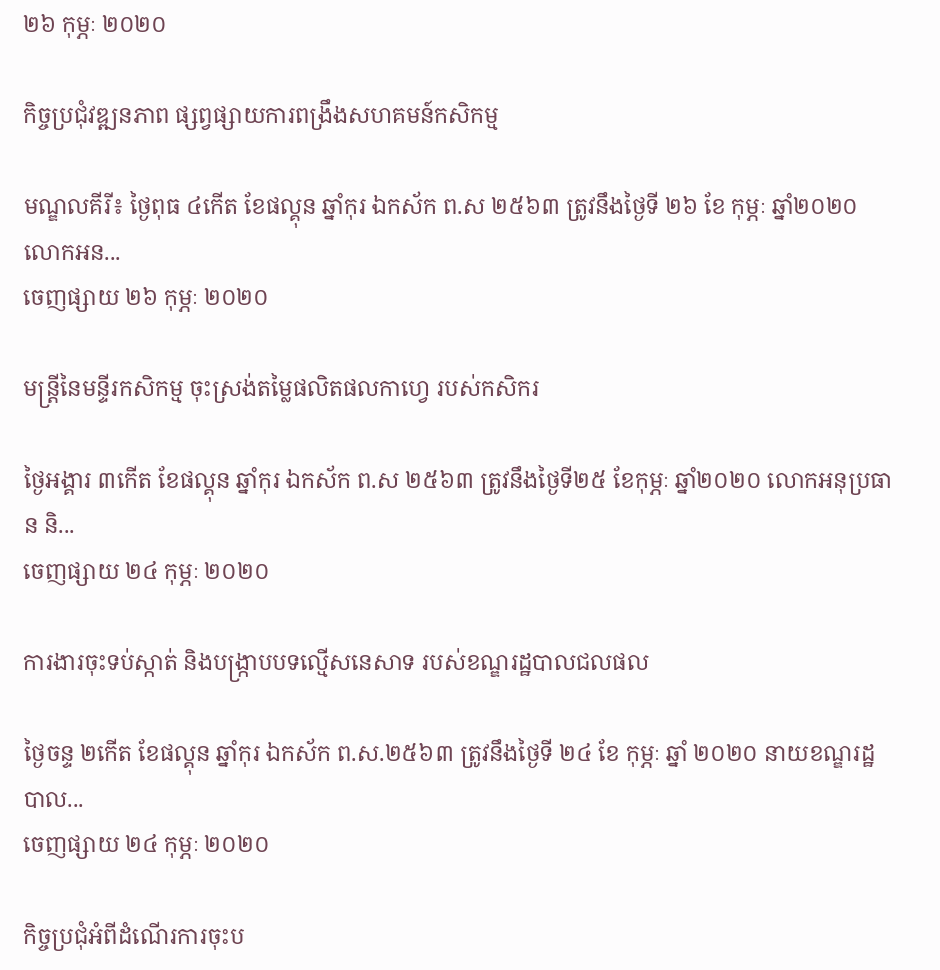២៦ កុម្ភៈ ២០២០

កិច្ចប្រជុំវឌ្ឍនភាព ផ្សព្វផ្សាយការពង្រឹងសហគមន៍កសិកម្ម

មណ្ឌលគីរី៖ ថ្ងៃពុធ ៤កើត ខែផល្គុន ឆ្នាំកុរ ឯកស័ក ព.ស ២៥៦៣ ត្រូវនឹងថ្ងៃទី ២៦ ខែ កុម្ភៈ ឆ្នាំ២០២០ លោកអន...
ចេញផ្សាយ ២៦ កុម្ភៈ ២០២០

មន្ត្រីនៃមន្ទីរកសិកម្ម ចុះស្រង់តម្លៃផលិតផលកាហ្វេ របស់កសិករ

ថ្ងៃអង្គារ ៣កើត ខែផល្គុន ឆ្នាំកុរ ឯកស័ក ព.ស ២៥៦៣ ត្រូវនឹងថ្ងៃទី២៥ ខែកុម្ភៈ ឆ្នាំ២០២០ លោកអនុប្រធាន និ...
ចេញផ្សាយ ២៤ កុម្ភៈ ២០២០

ការងារចុះទប់ស្កាត់ និងបង្ក្រាបបទល្មើសនេសាទ របស់ខណ្ឌរដ្ឋបាលជលផល

ថ្ងៃចន្ទ ២កើត ខែផល្គុន ឆ្នាំកុរ ឯកស័ក ព.ស.២៥៦៣ ត្រូវនឹងថ្ងៃទី ២៤ ខែ កុម្ភៈ ឆ្នាំ ២០២០ នាយខណ្ឌរដ្ឋបាល...
ចេញផ្សាយ ២៤ កុម្ភៈ ២០២០

កិច្ចប្រជុំអំពីដំណើរការចុះប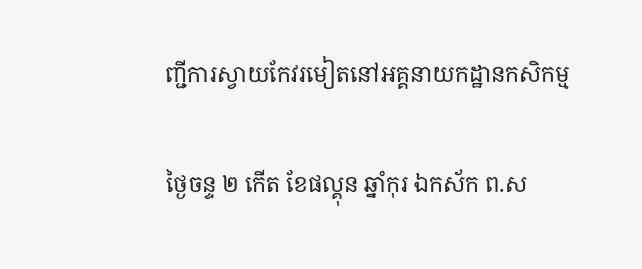ញ្ជីការស្វាយកែវរមៀតនៅអគ្គនាយកដ្ឋានកសិកម្ម

ថ្ងៃចន្ទ ២ កើត ខែផល្គុន ឆ្នាំកុរ ឯកស័ក ព.ស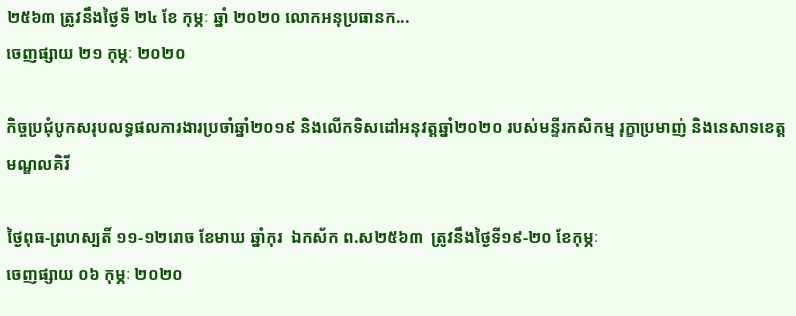២៥៦៣ ត្រូវនឹងថ្ងៃទី ២៤ ខែ កុម្ភៈ ឆ្នាំ ២០២០ លោកអនុប្រធានក...
ចេញផ្សាយ ២១ កុម្ភៈ ២០២០

កិច្ចប្រជុំបូកសរុបលទ្ធផលការងារប្រចាំឆ្នាំ២០១៩ និងលេីកទិសដៅអនុវត្តឆ្នាំ២០២០ របស់មន្ទីរកសិកម្ម រុក្ខាប្រមាញ់ និងនេសាទខេត្តមណ្ឌលគិរី

ថ្ងៃពុធ-ព្រហស្បតិ៍ ១១-១២រោច ខែមាឃ ឆ្នាំកុរ  ឯកស័ក ព.ស២៥៦៣  ត្រូវនឹងថ្ងៃទី១៩-២០ ខែកុម្ភៈ
ចេញផ្សាយ ០៦ កុម្ភៈ ២០២០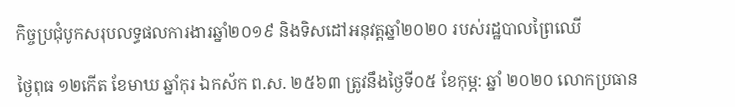កិច្ចប្រជុំបូកសរុបលទ្ធផលការងារឆ្នាំ២០១៩ និងទិសដៅអនុវត្តឆ្នាំ២០២០ របស់រដ្ឋបាលព្រៃឈើ

ថ្ងៃពុធ ១២កើត ខែមាឃ ឆ្នាំកុរ ឯកស័ក ព.ស. ២៥៦៣ ត្រូវនឹងថ្ងៃទី០៥ ខែកុម្ភ: ឆ្នាំ ២០២០ លោកប្រធាន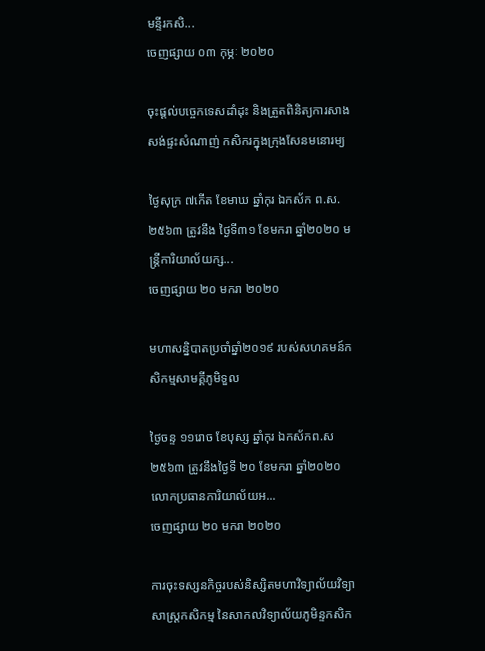មន្ទីរកសិ...
ចេញផ្សាយ ០៣ កុម្ភៈ ២០២០

ចុះផ្ដល់បច្ចេកទេសដាំដុះ និងត្រួតពិនិត្យការសាងសង់ផ្ទះសំណាញ់ កសិករក្នុងក្រុងសែនមនោរម្យ

ថ្ងៃសុក្រ ៧កើត ខែមាឃ ឆ្នាំកុរ ឯកស័ក ព.ស. ២៥៦៣ ត្រូវនឹង ថ្ងៃទី៣១ ខែមករា ឆ្នាំ២០២០ មន្រ្តីការិយាល័យក្ស...
ចេញផ្សាយ ២០ មករា ២០២០

មហាសន្និបាតប្រចាំឆ្នាំ២០១៩ របស់សហគមន៍កសិកម្មសាមគ្គីភូមិទួល

ថ្ងៃចន្ទ ១១រោច ខែបុស្ស ឆ្នាំកុរ ឯកស័កព.ស ២៥៦៣ ត្រូវនឹងថ្ងៃទី ២០ ខែមករា ឆ្នាំ២០២០ លោកប្រធានការិយាល័យអ...
ចេញផ្សាយ ២០ មករា ២០២០

ការចុះទស្សនកិច្ចរបស់និស្សិតមហាវិទ្យាល័យវិទ្យាសាស្ត្រកសិកម្ម នៃសាកលវិទ្យាល័យភូមិន្ទកសិក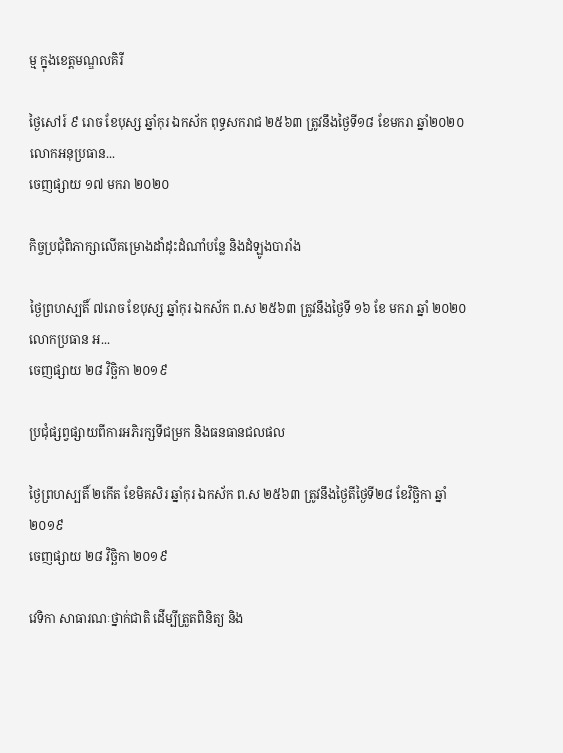ម្ម ក្នុងខេត្តមណ្ឌលគិរី

ថ្ងៃសៅរ៍ ៩ រោច ខែបុស្ស ឆ្នាំកុរ ឯកស័ក ពុទ្ធសករាជ ២៥៦៣ ត្រូវនឹងថ្ងៃទី១៨ ខែមករា ឆ្នាំ២០២០ លោកអនុប្រធាន...
ចេញផ្សាយ ១៧ មករា ២០២០

កិច្ចប្រជុំពិភាក្សាលើគម្រោងដាំដុះដំណាំបន្លែ និងដំឡូងបារាំង

ថ្ងៃព្រហស្បតិ៍ ៧រោច ខែបុស្ស ឆ្នាំកុរ ឯកស័ក ព.ស ២៥៦៣ ត្រូវនឹងថ្ងៃទី ១៦ ខែ មករា ឆ្នាំ ២០២០ លោកប្រធាន អ...
ចេញផ្សាយ ២៨ វិច្ឆិកា ២០១៩

ប្រជុំផ្សព្វផ្សាយពីការអភិរក្សទីជម្រក និងធនធានជលផល

ថ្ងៃព្រហស្បតិ៍ ២កើត ខែមិគសិរ ឆ្នាំកុរ ឯកស័ក ព.ស ២៥៦៣ ត្រូវនឹងថ្ងៃតីថ្ងៃទី២៨ ខែវិច្ឆិកា ឆ្នាំ២០១៩
ចេញផ្សាយ ២៨ វិច្ឆិកា ២០១៩

វេទិកា សាធារណៈថ្នាក់ជាតិ ដើម្បីត្រួតពិនិត្យ និង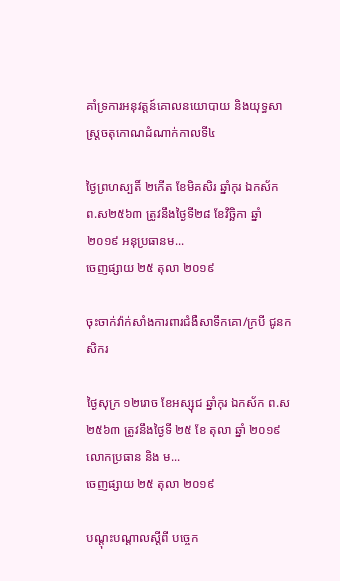គាំទ្រការអនុវត្តន៍គោលនយោបាយ និងយុទ្ធសាស្រ្តចតុកោណដំណាក់កាលទី៤

ថ្ងៃព្រហស្បតិ៍ ២កើត ខែមិគសិរ ឆ្នាំកុរ ឯកស័ក ព.ស២៥៦៣ ត្រូវនឹងថ្ងៃទី២៨ ខែវិច្ឆិកា ឆ្នាំ២០១៩ អនុប្រធានម...
ចេញផ្សាយ ២៥ តុលា ២០១៩

ចុះចាក់វ៉ាក់សាំងការពារជំងឺសាទឹកគោ/ក្របី ជូនកសិករ

ថ្ងៃសុក្រ ១២រោច ខែអស្សុជ ឆ្នាំកុរ ឯកស័ក ព.ស២៥៦៣ ត្រូវនឹងថ្ងៃទី ២៥ ខែ តុលា ឆ្នាំ ២០១៩ លោកប្រធាន និង ម...
ចេញផ្សាយ ២៥ តុលា ២០១៩

បណ្តុះបណ្តាលស្តីពី បច្ចេក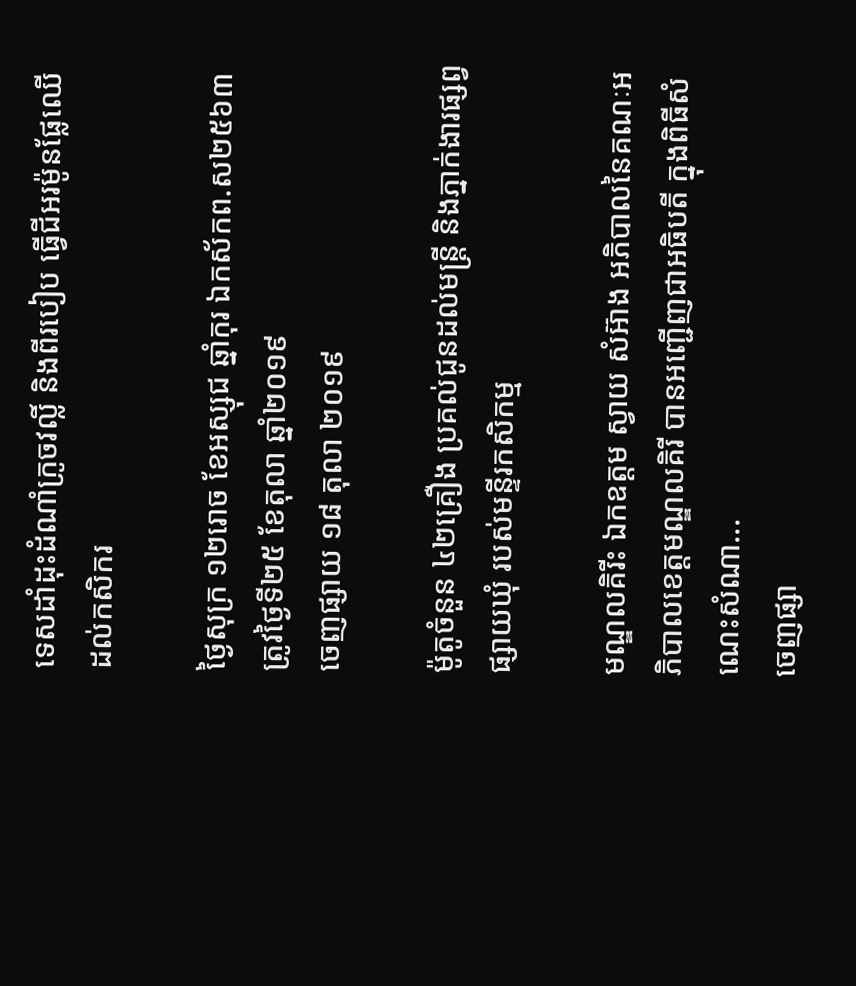ទេសដាំដុះដំណាំក្រូចវល្លិ៍ និងពីរបៀប ធ្វើជីអរម៉ូនផ្លែឈើ ដល់កសិករ

ថ្ងៃសុក្រ ១២រោច ខែអស្សុជ ឆ្នាំកុរ ឯកស័កព.ស២៥៦៣ ត្រូវថ្ងៃទី២៥ ខែតុលា ឆ្នាំ២០១៩
ចេញផ្សាយ ១៨ តុលា ២០១៩

ម៉ូតូចំនួន ៤២គ្រឿង ប្រគល់ជូនដល់មន្ត្រី និងភ្នាក់ងារផ្សព្វផ្សាយឃុំ របស់មន្ទីរកសិកម្ម

មណ្ឌលគិរីះ ឯកឧត្តម ស្វាយ សំអ៊ាង អភិបាលនៃគណៈអភិបាលខេត្តមណ្ឌលគិរី បានអញ្ជើញជាអធិបតី ក្នុងពិធីសំណេះសំណា...
ចេញផ្សា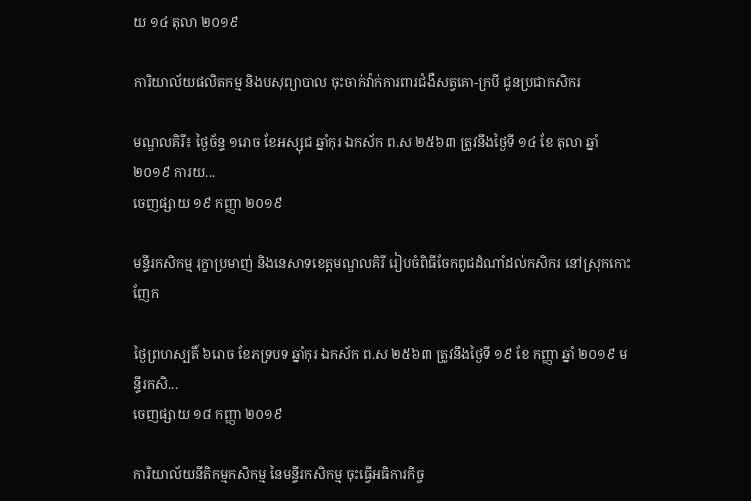យ ១៤ តុលា ២០១៩

ការិយាល័យផលិតកម្ម និងបសុព្យាបាល ចុះចាក់វ៉ាក់ការពារជំងឺសត្វគោ-ក្របី ជូនប្រជាកសិករ

មណ្ឌលគិរី៖ ថ្ងៃច័ន្ទ ១រោច ខែអស្សុជ ឆ្នាំកុរ ឯកស័ក ព.ស ២៥៦៣ ត្រូវនឹងថ្ងៃទី ១៤ ខែ តុលា ឆ្នាំ ២០១៩ ការយ...
ចេញផ្សាយ ១៩ កញ្ញា ២០១៩

មន្ទីរកសិកម្ម រុក្ខាប្រមាញ់ និងនេសាទខេត្តមណ្ឌលគិរី រៀបចំពិធីចែកពូជដំណាំដល់កសិករ នៅស្រុកកោះញែក

ថ្ងៃព្រហស្បតិ៍ ៦រោច ខែភទ្របទ ឆ្នាំកុរ ឯកស័ក ព.ស ២៥៦៣ ត្រូវនឹងថ្ងៃទី ១៩ ខែ កញ្ញា ឆ្នាំ ២០១៩ មន្ទីរកសិ...
ចេញផ្សាយ ១៨ កញ្ញា ២០១៩

ការិយាល័យនីតិកម្មកសិកម្ម នៃមន្ទីរកសិកម្ម ចុះធ្វើអធិការកិច្ច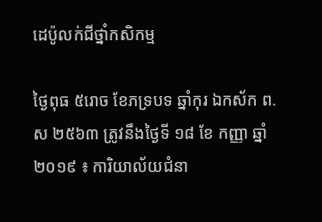ដេប៉ូលក់ជីថ្នាំកសិកម្ម

ថ្ងៃពុធ ៥រោច ខែភទ្របទ ឆ្នាំកុរ ឯកស័ក ព.ស ២៥៦៣ ត្រូវនឹងថ្ងៃទី ១៨ ខែ កញ្ញា ឆ្នាំ ២០១៩ ៖ ការិយាល័យជំនា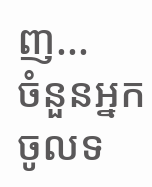ញ...
ចំនួនអ្នកចូលទ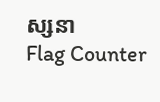ស្សនា
Flag Counter